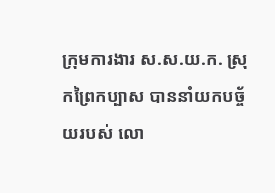ក្រុមការងារ ស.ស.យ.ក. ស្រុកព្រៃកប្បាស បាននាំយកបច្ច័យរបស់ លោ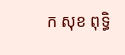ក សុខ ពុទ្ធិ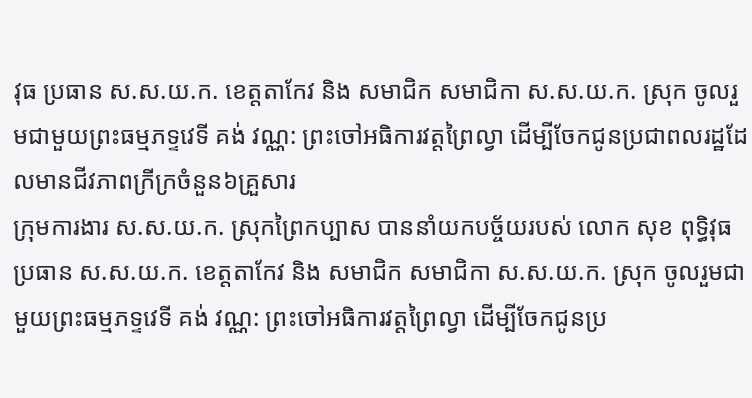វុធ ប្រធាន ស.ស.យ.ក. ខេត្តតាកែវ និង សមាជិក សមាជិកា ស.ស.យ.ក. ស្រុក ចូលរួមជាមួយព្រះធម្មភទ្ទវេទី គង់ វណ្ណ: ព្រះចៅអធិការវត្តព្រៃល្វា ដើម្បីចែកជូនប្រជាពលរដ្ឋដែលមានជីវភាពក្រីក្រចំនួន៦គ្រួសារ
ក្រុមការងារ ស.ស.យ.ក. ស្រុកព្រៃកប្បាស បាននាំយកបច្ច័យរបស់ លោក សុខ ពុទ្ធិវុធ ប្រធាន ស.ស.យ.ក. ខេត្តតាកែវ និង សមាជិក សមាជិកា ស.ស.យ.ក. ស្រុក ចូលរួមជាមួយព្រះធម្មភទ្ទវេទី គង់ វណ្ណ: ព្រះចៅអធិការវត្តព្រៃល្វា ដើម្បីចែកជូនប្រ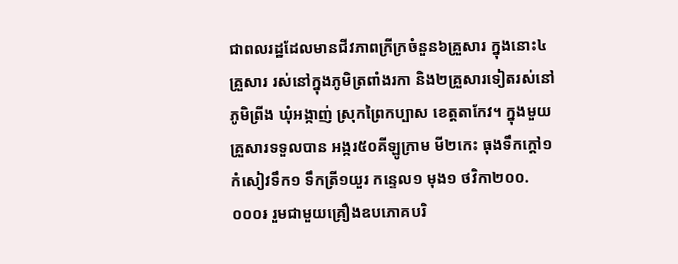ជាពលរដ្ឋដែលមានជីវភាពក្រីក្រចំនួន៦គ្រួសារ ក្នុងនោះ៤គ្រួសារ រស់នៅក្នុងភូមិត្រពាំងរកា និង២គ្រួសារទៀតរស់នៅភូមិព្រីង ឃុំអង្កាញ់ ស្រុកព្រៃកប្បាស ខេត្តតាកែវ។ ក្នុងមួយគ្រួសារទទួលបាន អង្ករ៥០គីឡូក្រាម មី២កេះ ធុងទឹកក្តៅ១ កំសៀវទឹក១ ទឹកត្រី១យួរ កន្ទេល១ មុង១ ថវិកា២០០.០០០៛ រួមជាមួយគ្រឿងឧបភោគបរិ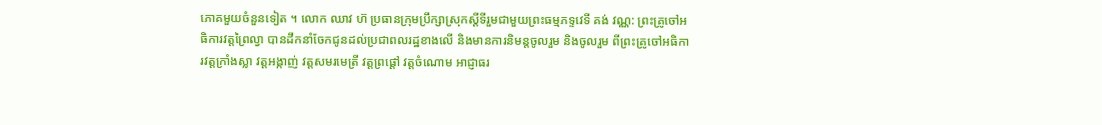ភោគមួយចំនួនទៀត ។ លោក ឈាវ ហ៊ ប្រធានក្រុមប្រឹក្សាស្រុកស្តីទីរួមជាមួយព្រះធម្មភទ្ទវេទី គង់ វណ្ណ: ព្រះគ្រូចៅអធិការវត្តព្រៃល្វា បានដឹកនាំចែកជូនដល់ប្រជាពលរដ្ឋខាងលើ និងមានការនិមន្តចូលរួម និងចូលរួម ពីព្រះគ្រូចៅអធិការវត្តក្រាំងស្លា វត្តអង្កាញ់ វត្តសមរមេត្រី វត្តព្រផ្តៅ វត្តចំណោម អាជ្ញាធរ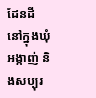ដែនដី នៅក្នុងឃុំអង្កាញ់ និងសប្បុរ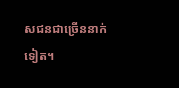សជនជាច្រើននាក់ទៀត។